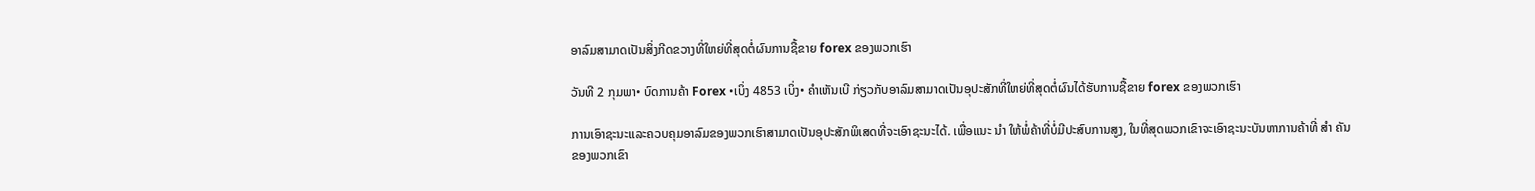ອາລົມສາມາດເປັນສິ່ງກີດຂວາງທີ່ໃຫຍ່ທີ່ສຸດຕໍ່ຜົນການຊື້ຂາຍ forex ຂອງພວກເຮົາ

ວັນທີ 2 ກຸມພາ• ບົດການຄ້າ Forex •ເບິ່ງ 4853 ເບິ່ງ• ຄໍາເຫັນເບີ ກ່ຽວກັບອາລົມສາມາດເປັນອຸປະສັກທີ່ໃຫຍ່ທີ່ສຸດຕໍ່ຜົນໄດ້ຮັບການຊື້ຂາຍ forex ຂອງພວກເຮົາ

ການເອົາຊະນະແລະຄວບຄຸມອາລົມຂອງພວກເຮົາສາມາດເປັນອຸປະສັກພິເສດທີ່ຈະເອົາຊະນະໄດ້. ເພື່ອແນະ ນຳ ໃຫ້ພໍ່ຄ້າທີ່ບໍ່ມີປະສົບການສູງ, ໃນທີ່ສຸດພວກເຂົາຈະເອົາຊະນະບັນຫາການຄ້າທີ່ ສຳ ຄັນຂອງພວກເຂົາ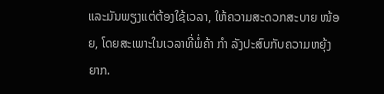ແລະມັນພຽງແຕ່ຕ້ອງໃຊ້ເວລາ, ໃຫ້ຄວາມສະດວກສະບາຍ ໜ້ອຍ, ໂດຍສະເພາະໃນເວລາທີ່ພໍ່ຄ້າ ກຳ ລັງປະສົບກັບຄວາມຫຍຸ້ງຍາກ.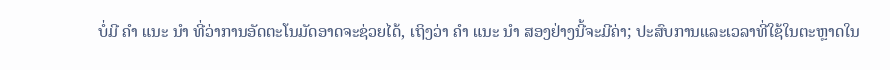ບໍ່ມີ ຄຳ ແນະ ນຳ ທີ່ວ່າການອັດຕະໂນມັດອາດຈະຊ່ວຍໄດ້, ເຖິງວ່າ ຄຳ ແນະ ນຳ ສອງຢ່າງນີ້ຈະມີຄ່າ; ປະສົບການແລະເວລາທີ່ໃຊ້ໃນຕະຫຼາດໃນ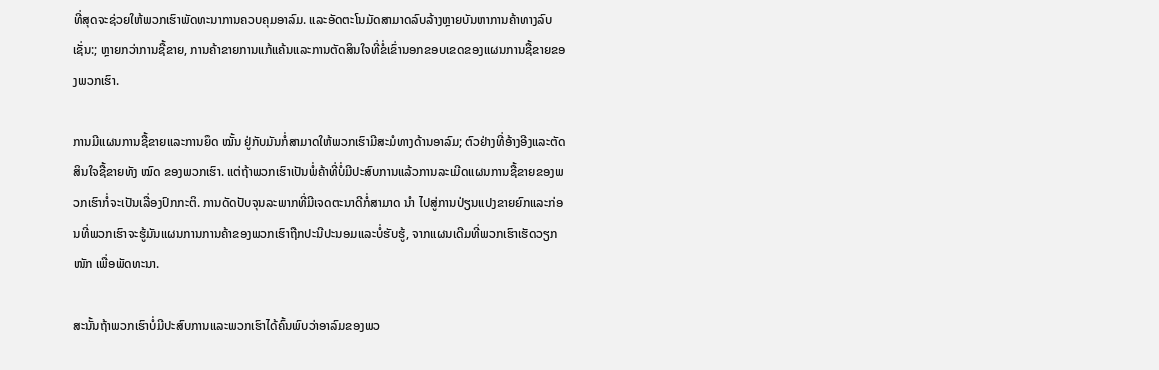ທີ່ສຸດຈະຊ່ວຍໃຫ້ພວກເຮົາພັດທະນາການຄວບຄຸມອາລົມ. ແລະອັດຕະໂນມັດສາມາດລົບລ້າງຫຼາຍບັນຫາການຄ້າທາງລົບເຊັ່ນ:; ຫຼາຍກວ່າການຊື້ຂາຍ, ການຄ້າຂາຍການແກ້ແຄ້ນແລະການຕັດສິນໃຈທີ່ຂໍ່ເຂົ່ານອກຂອບເຂດຂອງແຜນການຊື້ຂາຍຂອງພວກເຮົາ.

ການມີແຜນການຊື້ຂາຍແລະການຍຶດ ໝັ້ນ ຢູ່ກັບມັນກໍ່ສາມາດໃຫ້ພວກເຮົາມີສະມໍທາງດ້ານອາລົມ; ຕົວຢ່າງທີ່ອ້າງອີງແລະຕັດສິນໃຈຊື້ຂາຍທັງ ໝົດ ຂອງພວກເຮົາ. ແຕ່ຖ້າພວກເຮົາເປັນພໍ່ຄ້າທີ່ບໍ່ມີປະສົບການແລ້ວການລະເມີດແຜນການຊື້ຂາຍຂອງພວກເຮົາກໍ່ຈະເປັນເລື່ອງປົກກະຕິ. ການດັດປັບຈຸນລະພາກທີ່ມີເຈດຕະນາດີກໍ່ສາມາດ ນຳ ໄປສູ່ການປ່ຽນແປງຂາຍຍົກແລະກ່ອນທີ່ພວກເຮົາຈະຮູ້ມັນແຜນການການຄ້າຂອງພວກເຮົາຖືກປະນີປະນອມແລະບໍ່ຮັບຮູ້, ຈາກແຜນເດີມທີ່ພວກເຮົາເຮັດວຽກ ໜັກ ເພື່ອພັດທະນາ.

ສະນັ້ນຖ້າພວກເຮົາບໍ່ມີປະສົບການແລະພວກເຮົາໄດ້ຄົ້ນພົບວ່າອາລົມຂອງພວ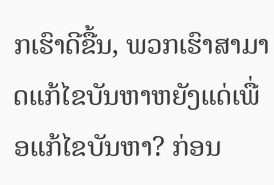ກເຮົາດີຂື້ນ, ພວກເຮົາສາມາດແກ້ໄຂບັນຫາຫຍັງແດ່ເພື່ອແກ້ໄຂບັນຫາ? ກ່ອນ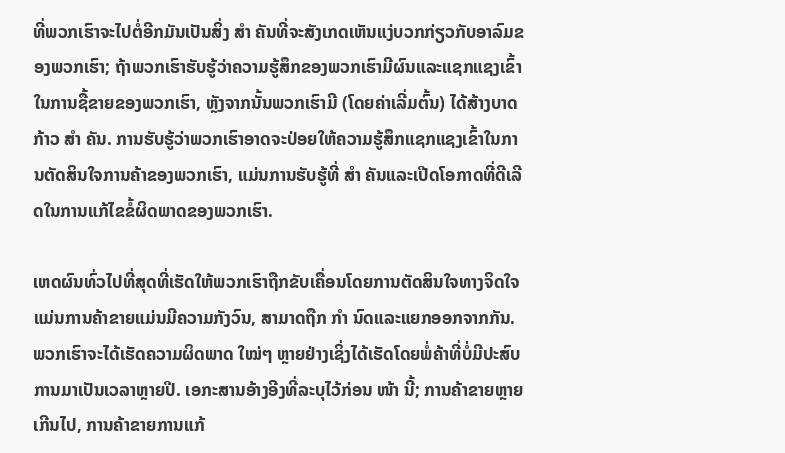ທີ່ພວກເຮົາຈະໄປຕໍ່ອີກມັນເປັນສິ່ງ ສຳ ຄັນທີ່ຈະສັງເກດເຫັນແງ່ບວກກ່ຽວກັບອາລົມຂອງພວກເຮົາ; ຖ້າພວກເຮົາຮັບຮູ້ວ່າຄວາມຮູ້ສຶກຂອງພວກເຮົາມີຜົນແລະແຊກແຊງເຂົ້າໃນການຊື້ຂາຍຂອງພວກເຮົາ, ຫຼັງຈາກນັ້ນພວກເຮົາມີ (ໂດຍຄ່າເລີ່ມຕົ້ນ) ໄດ້ສ້າງບາດກ້າວ ສຳ ຄັນ. ການຮັບຮູ້ວ່າພວກເຮົາອາດຈະປ່ອຍໃຫ້ຄວາມຮູ້ສຶກແຊກແຊງເຂົ້າໃນການຕັດສິນໃຈການຄ້າຂອງພວກເຮົາ, ແມ່ນການຮັບຮູ້ທີ່ ສຳ ຄັນແລະເປີດໂອກາດທີ່ດີເລີດໃນການແກ້ໄຂຂໍ້ຜິດພາດຂອງພວກເຮົາ.

ເຫດຜົນທົ່ວໄປທີ່ສຸດທີ່ເຮັດໃຫ້ພວກເຮົາຖືກຂັບເຄື່ອນໂດຍການຕັດສິນໃຈທາງຈິດໃຈແມ່ນການຄ້າຂາຍແມ່ນມີຄວາມກັງວົນ, ສາມາດຖືກ ກຳ ນົດແລະແຍກອອກຈາກກັນ. ພວກເຮົາຈະໄດ້ເຮັດຄວາມຜິດພາດ ໃໝ່ໆ ຫຼາຍຢ່າງເຊິ່ງໄດ້ເຮັດໂດຍພໍ່ຄ້າທີ່ບໍ່ມີປະສົບການມາເປັນເວລາຫຼາຍປີ. ເອກະສານອ້າງອີງທີ່ລະບຸໄວ້ກ່ອນ ໜ້າ ນີ້; ການຄ້າຂາຍຫຼາຍເກີນໄປ, ການຄ້າຂາຍການແກ້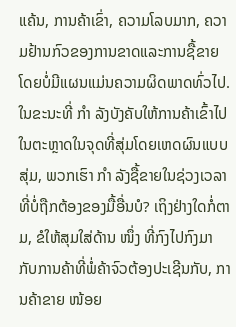ແຄ້ນ, ການຄ້າເຂົ່າ, ຄວາມໂລບມາກ, ຄວາມຢ້ານກົວຂອງການຂາດແລະການຊື້ຂາຍໂດຍບໍ່ມີແຜນແມ່ນຄວາມຜິດພາດທົ່ວໄປ. ໃນຂະນະທີ່ ກຳ ລັງບັງຄັບໃຫ້ການຄ້າເຂົ້າໄປໃນຕະຫຼາດໃນຈຸດທີ່ສຸ່ມໂດຍເຫດຜົນແບບສຸ່ມ, ພວກເຮົາ ກຳ ລັງຊື້ຂາຍໃນຊ່ວງເວລາທີ່ບໍ່ຖືກຕ້ອງຂອງມື້ອື່ນບໍ? ເຖິງຢ່າງໃດກໍ່ຕາມ, ຂໍໃຫ້ສຸມໃສ່ດ້ານ ໜຶ່ງ ທີ່ກົງໄປກົງມາກັບການຄ້າທີ່ພໍ່ຄ້າຈົວຕ້ອງປະເຊີນກັບ, ການຄ້າຂາຍ ໜ້ອຍ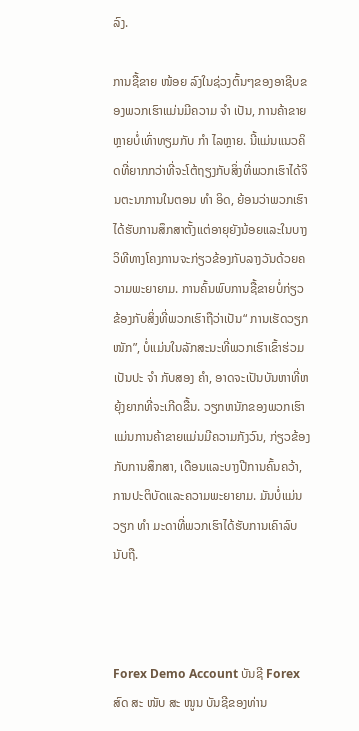ລົງ.

ການຊື້ຂາຍ ໜ້ອຍ ລົງໃນຊ່ວງຕົ້ນໆຂອງອາຊີບຂອງພວກເຮົາແມ່ນມີຄວາມ ຈຳ ເປັນ, ການຄ້າຂາຍຫຼາຍບໍ່ເທົ່າທຽມກັບ ກຳ ໄລຫຼາຍ. ນີ້ແມ່ນແນວຄິດທີ່ຍາກກວ່າທີ່ຈະໂຕ້ຖຽງກັບສິ່ງທີ່ພວກເຮົາໄດ້ຈິນຕະນາການໃນຕອນ ທຳ ອິດ, ຍ້ອນວ່າພວກເຮົາໄດ້ຮັບການສຶກສາຕັ້ງແຕ່ອາຍຸຍັງນ້ອຍແລະໃນບາງວິທີທາງໂຄງການຈະກ່ຽວຂ້ອງກັບລາງວັນດ້ວຍຄວາມພະຍາຍາມ. ການຄົ້ນພົບການຊື້ຂາຍບໍ່ກ່ຽວຂ້ອງກັບສິ່ງທີ່ພວກເຮົາຖືວ່າເປັນ“ ການເຮັດວຽກ ໜັກ”, ບໍ່ແມ່ນໃນລັກສະນະທີ່ພວກເຮົາເຂົ້າຮ່ວມເປັນປະ ຈຳ ກັບສອງ ຄຳ, ອາດຈະເປັນບັນຫາທີ່ຫຍຸ້ງຍາກທີ່ຈະເກີດຂື້ນ. ວຽກຫນັກຂອງພວກເຮົາແມ່ນການຄ້າຂາຍແມ່ນມີຄວາມກັງວົນ, ກ່ຽວຂ້ອງກັບການສຶກສາ, ເດືອນແລະບາງປີການຄົ້ນຄວ້າ, ການປະຕິບັດແລະຄວາມພະຍາຍາມ. ມັນບໍ່ແມ່ນວຽກ ທຳ ມະດາທີ່ພວກເຮົາໄດ້ຮັບການເຄົາລົບນັບຖື.



Forex Demo Account ບັນຊີ Forex ສົດ ສະ ໜັບ ສະ ໜູນ ບັນຊີຂອງທ່ານ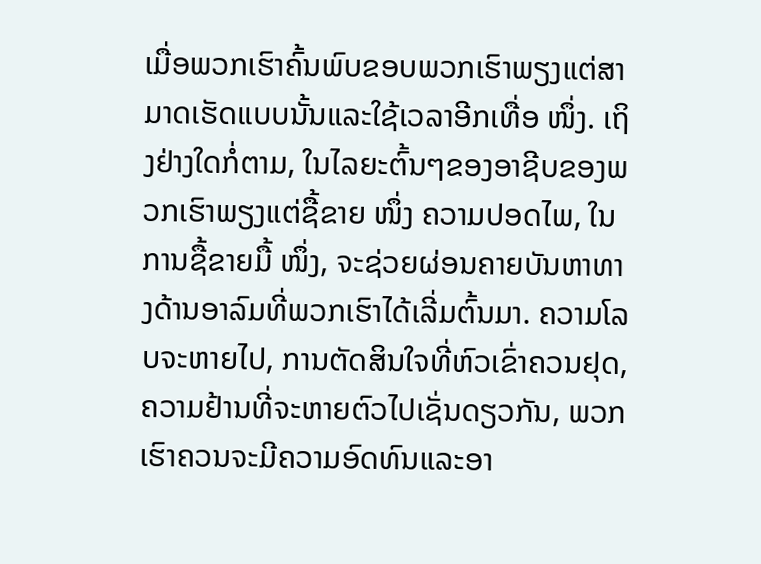ເມື່ອພວກເຮົາຄົ້ນພົບຂອບພວກເຮົາພຽງແຕ່ສາມາດເຮັດແບບນັ້ນແລະໃຊ້ເວລາອີກເທື່ອ ໜຶ່ງ. ເຖິງຢ່າງໃດກໍ່ຕາມ, ໃນໄລຍະຕົ້ນໆຂອງອາຊີບຂອງພວກເຮົາພຽງແຕ່ຊື້ຂາຍ ໜຶ່ງ ຄວາມປອດໄພ, ໃນການຊື້ຂາຍມື້ ໜຶ່ງ, ຈະຊ່ວຍຜ່ອນຄາຍບັນຫາທາງດ້ານອາລົມທີ່ພວກເຮົາໄດ້ເລີ່ມຕົ້ນມາ. ຄວາມໂລບຈະຫາຍໄປ, ການຕັດສິນໃຈທີ່ຫົວເຂົ່າຄວນຢຸດ, ຄວາມຢ້ານທີ່ຈະຫາຍຕົວໄປເຊັ່ນດຽວກັນ, ພວກເຮົາຄວນຈະມີຄວາມອົດທົນແລະອາ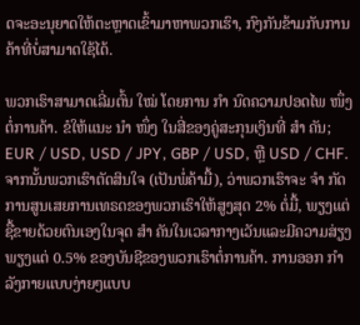ດຈະອະນຸຍາດໃຫ້ຕະຫຼາດເຂົ້າມາຫາພວກເຮົາ, ກົງກັນຂ້າມກັບການຄ້າທີ່ບໍ່ສາມາດໃຊ້ໄດ້.

ພວກເຮົາສາມາດເລີ່ມຕົ້ນ ໃໝ່ ໂດຍການ ກຳ ນົດຄວາມປອດໄພ ໜຶ່ງ ຕໍ່ການຄ້າ. ຂໍໃຫ້ແນະ ນຳ ໜຶ່ງ ໃນສີ່ຂອງຄູ່ສະກຸນເງິນທີ່ ສຳ ຄັນ; EUR / USD, USD / JPY, GBP / USD, ຫຼື USD / CHF. ຈາກນັ້ນພວກເຮົາຕັດສິນໃຈ (ເປັນພໍ່ຄ້າມື້), ວ່າພວກເຮົາຈະ ຈຳ ກັດການສູນເສຍການເທຣດຂອງພວກເຮົາໃຫ້ສູງສຸດ 2% ຕໍ່ມື້, ພຽງແຕ່ຊື້ຂາຍດ້ວຍຕົນເອງໃນຈຸດ ສຳ ຄັນໃນເວລາກາງເວັນແລະມີຄວາມສ່ຽງພຽງແຕ່ 0.5% ຂອງບັນຊີຂອງພວກເຮົາຕໍ່ການຄ້າ. ການອອກ ກຳ ລັງກາຍແບບງ່າຍໆແບບ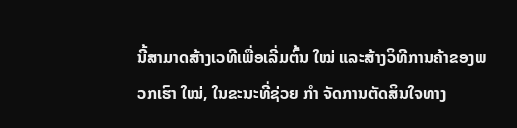ນີ້ສາມາດສ້າງເວທີເພື່ອເລີ່ມຕົ້ນ ໃໝ່ ແລະສ້າງວິທີການຄ້າຂອງພວກເຮົາ ໃໝ່, ໃນຂະນະທີ່ຊ່ວຍ ກຳ ຈັດການຕັດສິນໃຈທາງ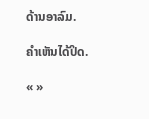ດ້ານອາລົມ.

ຄໍາເຫັນໄດ້ປິດ.

« »